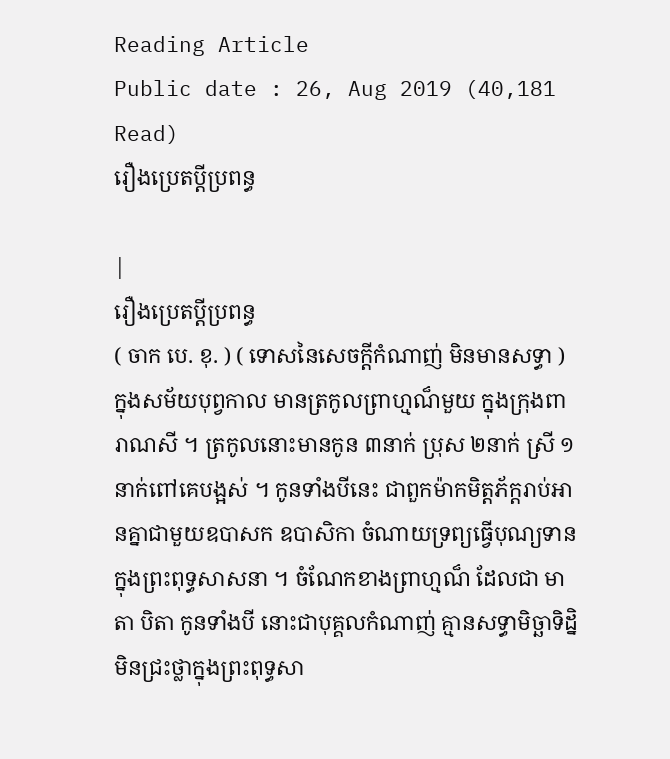Reading Article
Public date : 26, Aug 2019 (40,181 Read)
រឿងប្រេតប្តីប្រពន្ធ

|
រឿងប្រេតប្តីប្រពន្ធ
( ចាក បេ. ខុ. ) ( ទោសនៃសេចក្តីកំណាញ់ មិនមានសទ្ធា ) ក្នុងសម័យបុព្វកាល មានត្រកូលព្រាហ្មណ៏មួយ ក្នុងក្រុងពារាណសី ។ ត្រកូលនោះមានកូន ៣នាក់ ប្រុស ២នាក់ ស្រី ១នាក់ពៅគេបង្អស់ ។ កូនទាំងបីនេះ ជាពួកម៉ាកមិត្តភ័ក្តរាប់អានគ្នាជាមួយឧបាសក ឧបាសិកា ចំណាយទ្រព្យធ្វើបុណ្យទាន ក្នុងព្រះពុទ្ធសាសនា ។ ចំណែកខាងព្រាហ្មណ៏ ដែលជា មាតា បិតា កូនទាំងបី នោះជាបុគ្គលកំណាញ់ គ្មានសទ្ធាមិច្ឆាទិដ្និ មិនជ្រះថ្លាក្នុងព្រះពុទ្ធសា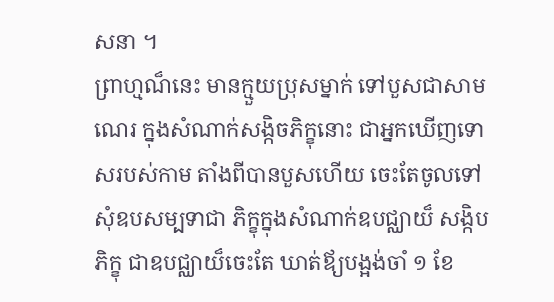សនា ។
ព្រាហ្មណ៏នេះ មានក្មួយប្រុសម្នាក់ ទៅបួសជាសាមណេរ ក្នុងសំណាក់សង្កិចភិក្ខុនោះ ជាអ្នកឃើញទោសរបស់កាម តាំងពីបានបួសហើយ ចេះតែចូលទៅសុំឧបសម្បទាជា ភិក្ខុក្នុងសំណាក់ឧបជ្ឈាយ៏ សង្កិបភិក្ខុ ជាឧបជ្ឈាយ៏ចេះតែ ឃាត់ឪ្យបង្អង់ចាំ ១ ខែ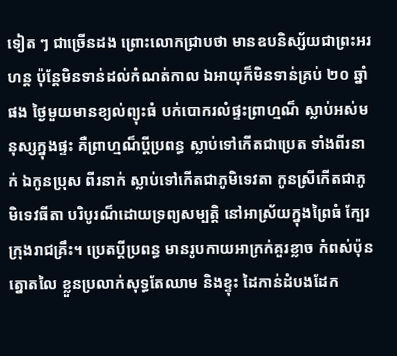ទៀត ៗ ជាច្រើនដង ព្រោះលោកជ្រាបថា មានឧបនិស្ស័យជាព្រះអរហន្ត ប៉ុន្តែមិនទាន់ដល់កំណត់កាល ឯអាយុក៏មិនទាន់គ្រប់ ២០ ឆ្នាំផង ថ្ងៃមួយមានខ្យល់ព្យុះធំ បក់បោករលំផ្ទះព្រាហ្មណ៏ ស្លាប់អស់មនុស្សក្នុងផ្ទះ គឺព្រាហ្មណ៏ប្តីប្រពន្ធ ស្លាប់ទៅកើតជាប្រេត ទាំងពីរនាក់ ឯកូនប្រុស ពីរនាក់ ស្លាប់ទៅកើតជាភូមិទេវតា កូនស្រីកើតជាភូមិទេវធីតា បរិបូរណ៏ដោយទ្រព្យសម្បត្តិ នៅអាស្រ័យក្នុងព្រៃធំ ក្បែរក្រុងរាជគ្រឹះ។ ប្រេតប្តីប្រពន្ធ មានរូបកាយអាក្រក់គួរខ្លាច កំពស់ប៉ុនត្នោតលៃ ខ្លួនប្រលាក់សុទ្ធតែឈាម និងខ្ទុះ ដៃកាន់ដំបងដែក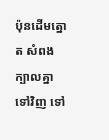ប៉ុនដើមត្នោត សំពងក្បាលគ្នាទៅវិញ ទៅ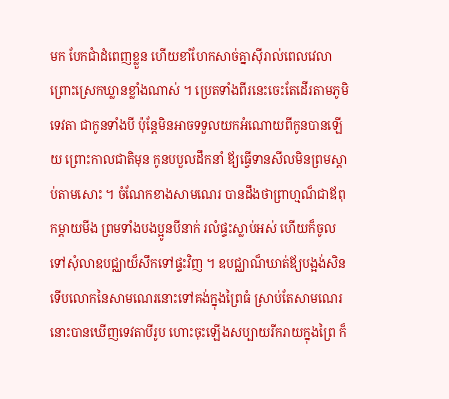មក បែកជាំដំពេញខ្លួន ហើយខាំហែកសាច់គ្នាស៊ីរាល់ពេលវេលា ព្រោះស្រេកឃ្លានខ្លាំងណាស់ ។ ប្រេតទាំងពីរនេះចេះតែដើរតាមភូមិទេវតា ជាកូនទាំងបី ប៉ុន្តែមិនអាចទទួលយកអំណោយពីកូនបានឡើយ ព្រោះកាលជាតិមុន កូនបបួលដឹកនាំ ឪ្យធ្វើទានសីលមិនព្រមស្តាប់តាមសោះ ។ ចំណែកខាងសាមណេរ បានដឹងថាព្រាហ្មណ៏ជាឪពុកម្តាយមីង ព្រមទាំងបងប្អូនបីនាក់ រលំផ្ទះស្លាប់អស់ ហើយក៏ចូលទៅសុំលាឧបជ្ឈាយ៏សឹកទៅផ្ទះវិញ ។ ឧបជ្ឈាណ៏ឃាត់ឪ្យបង្អង់សិន ទើបលោកនៃសាមណេរនោះទៅគង់ក្នុងព្រៃធំ ស្រាប់តែសាមណេរនោះបានឃើញទេវតាបីរូប ហោះចុះឡើងសប្បាយរីករាយក្នុងព្រៃ ក៏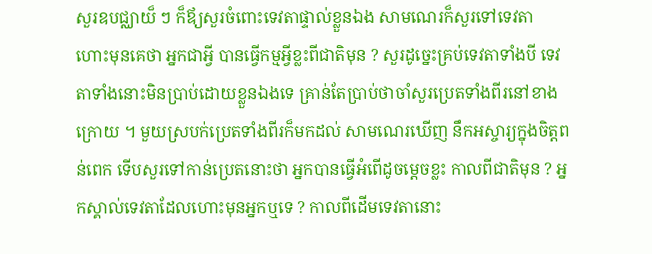សួរឧបជ្ឈាយ៏ ៗ ក៏ឪ្យសួរចំពោះទេវតាផ្ទាល់ខ្លួនឯង សាមណេរក៏សួរទៅទេវតា ហោះមុនគេថា អ្នកជាអ្វី បានធ្វើកម្មអ្វីខ្លះពីជាតិមុន ? សួរដូច្នេះគ្រប់ទេវតាទាំងបី ទេវតាទាំងនោះមិនប្រាប់ដោយខ្លួនឯងទេ គ្រាន់តែប្រាប់ថាចាំសួរប្រេតទាំងពីរនៅខាងក្រោយ ។ មួយស្របក់ប្រេតទាំងពីរក៏មកដល់ សាមណេរឃើញ នឹកអស្ចារ្យក្នុងចិត្តពន់ពេក ទើបសួរទៅកាន់ប្រេតនោះថា អ្នកបានធ្វើអំពើដូចម្តេចខ្លះ កាលពីជាតិមុន ? អ្នកស្គាល់ទេវតាដែលហោះមុនអ្នកឬទេ ? កាលពីដើមទេវតានោះ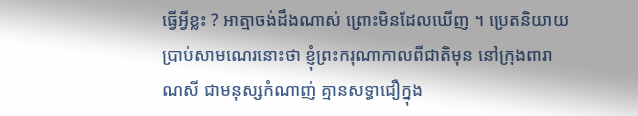ធ្វើអ្វីខ្លះ ? អាត្មាចង់ដឹងណាស់ ព្រោះមិនដែលឃើញ ។ ប្រេតនិយាយប្រាប់សាមណេរនោះថា ខ្ញុំព្រះករុណាកាលពីជាតិមុន នៅក្រុងពារាណសី ជាមនុស្សកំណាញ់ គ្មានសទ្ធាជឿក្នុង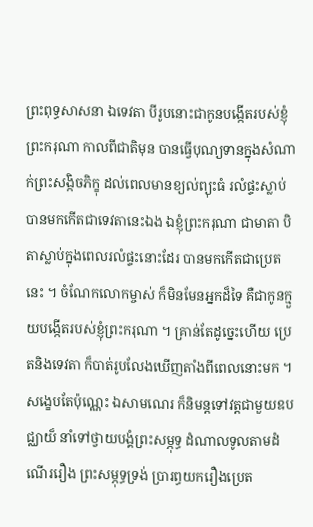ព្រះពុទ្ធសាសនា ឯទេវតា បីរូបនោះជាកូនបង្កើតរបស់ខ្ញុំព្រះករុណា កាលពីជាតិមុន បានធ្វើបុណ្យទានក្នុងសំណាក់ព្រះសង្កិចភិក្ខុ ដល់ពេលមានខ្យល់ព្យុះធំ រលំផ្ទះស្លាប់ បានមកកើតជាទេវតានេះឯង ឯខ្ញុំព្រះករុណា ជាមាតា បិតាស្លាប់ក្នុងពេលរលំផ្ទះនោះដែរ បានមកកើតជាប្រេតនេះ ។ ចំណែកលោកម្ចាស់ ក៏មិនមែនអ្នកដ៏ទៃ គឺជាកូនក្មួយបង្កើតរបស់ខ្ញុំព្រះករុណា ។ គ្រាន់តែដូច្នេះហើយ ប្រេតនិងទេវតា ក៏បាត់រូបលែងឃើញតាំងពីពេលនោះមក ។ សង្ខេបតែប៉ុណ្ណេះ ឯសាមណេរ ក៏និមន្តទៅវត្តជាមួយឧបជ្ឈាយ៏ នាំទៅថ្វាយបង្គំព្រះសម្ភុទ្ធ ដំណាលទូលតាមដំណើររឿង ព្រះសម្ភុទ្ធទ្រង់ ប្រារព្ធយករឿងប្រេត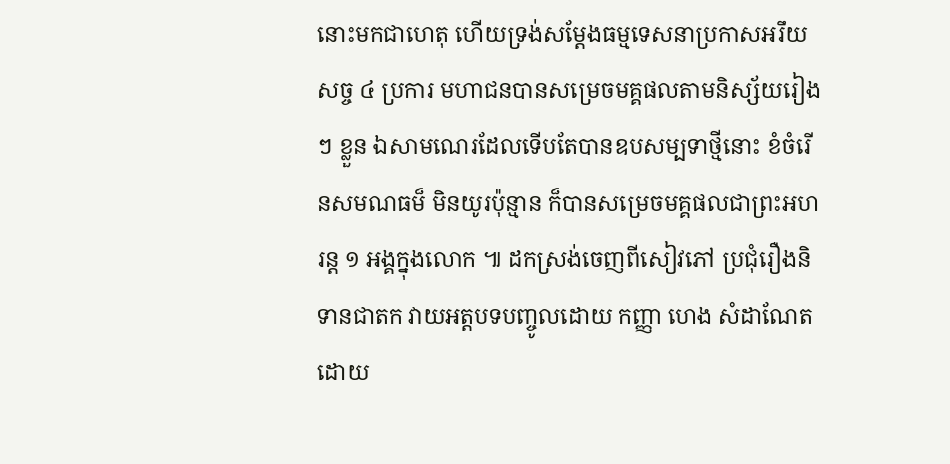នោះមកជាហេតុ ហើយទ្រង់សម្តែងធម្មទេសនាប្រកាសអរឹយសច្ច ៤ ប្រការ មហាជនបានសម្រេចមគ្គផលតាមនិស្ស័យរៀង ៗ ខ្លួន ឯសាមណេរដែលទើបតែបានឧបសម្បទាថ្មីនោះ ខំចំរើនសមណធម៏ មិនយូរប៉ុន្មាន ក៏បានសម្រេចមគ្គផលជាព្រះអហរន្ត ១ អង្គក្នុងលោក ៕ ដកស្រង់ចេញពីសៀវភៅ ប្រជុំរឿងនិទានជាតក វាយអត្តបទបញ្ចូលដោយ កញ្ញា ហេង សំដាណែត ដោយ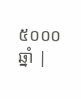៥០០០ឆ្នាំ |